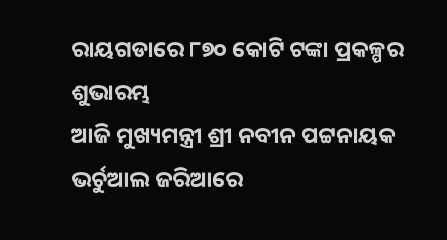ରାୟଗଡାରେ ୮୭୦ କୋଟି ଟଙ୍କା ପ୍ରକଳ୍ପର ଶୁଭାରମ୍ଭ
ଆଜି ମୁଖ୍ୟମନ୍ତ୍ରୀ ଶ୍ରୀ ନବୀନ ପଟ୍ଟନାୟକ ଭର୍ଚୁଆଲ ଜରିଆରେ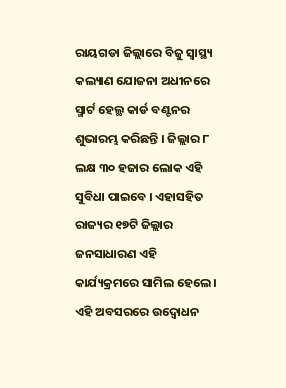ରାୟଗଡା ଜିଲ୍ଲାରେ ବିଜୁ ସ୍ୱାସ୍ଥ୍ୟ କଲ୍ୟାଣ ଯୋଜନା ଅଧୀନରେ ସ୍ମାର୍ଟ ହେଲ୍ଥ କାର୍ଡ ବଣ୍ଟନର ଶୁଭାରମ୍ଭ କରିଛନ୍ତି । ଜିଲ୍ଲାର ୮ ଲକ୍ଷ ୩୦ ହଜାର ଲୋକ ଏହି ସୁବିଧା ପାଇବେ । ଏହାସହିତ ରାଜ୍ୟର ୧୭ଟି ଜିଲ୍ଲାର ଜନସାଧାରଣ ଏହି କାର୍ଯ୍ୟକ୍ରମରେ ସାମିଲ ହେଲେ ।
ଏହି ଅବସରରେ ଉଦ୍ବୋଧନ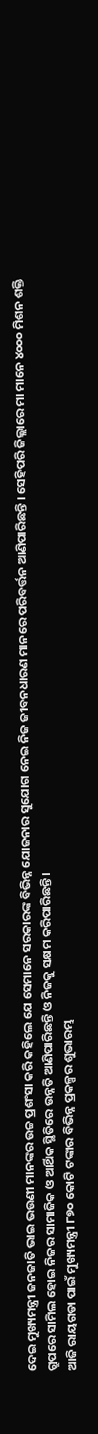ଦେଇ ମୁଖ୍ୟମନ୍ତ୍ରୀ ଜନଜାତି ଭାଇ ଭଉଣୀ ମାନଙ୍କର ଉଚ୍ଚ ପ୍ରଶଂସା କରି କହିଲେ ଯେ ସେମାନେ ସରକାରଙ୍କ ବିଭିନ୍ନ ଯୋଜନାର ସୁଯୋଗ ନେଇ ନିଜ ଜୀବନଧାରଣ ମାନରେ ପରିବର୍ତ୍ତନ ଆଣିପାରିଛନ୍ତି । ସେହିପରି ଜିଲ୍ଲାରେ ମା ମାନେ ୪୦୦୦ ମିଶନ ଶକ୍ତି ଗ୍ରୁପରେ ସାମିଲ ହୋଇ ନିଜର ସାମାଜିକ ଓ ଆର୍ଥିକ ସ୍ଥିତିରେ ଉନ୍ନତି ଆଣିପାରିଛନ୍ତି ଓ ନିଜକୁ ସକ୍ଷମ କରିପାରିଛନ୍ତି ।
ଆଜି ରାୟଗଡା ପାଇଁ ମୁଖ୍ୟମନ୍ତ୍ରୀ ୮୭୦ କୋଟି ଟଙ୍କାର ବିଭିନ୍ନ ପ୍ରକଳ୍ପର ଶୁଭାରମ୍ଭ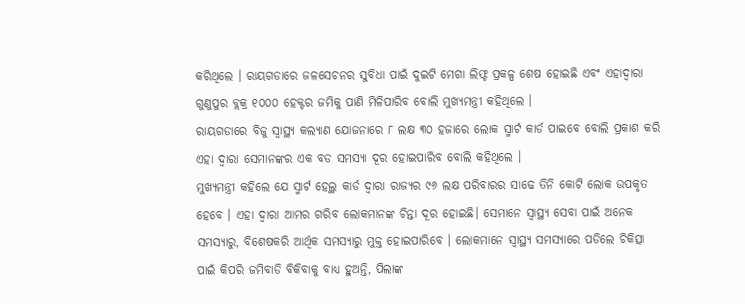କରିଥିଲେ । ରାୟଗଡାରେ ଜଳସେଚନର ସୁବିଧା ପାଇଁ ଦୁଇଟି ମେଗା ଲିଫ୍ଟ ପ୍ରକଳ୍ପ ଶେଷ ହୋଇଛି ଏବଂ ଏହାଦ୍ୱାରା ଗୁଣୁପୁର ବ୍ଲକ୍ର ୧୦୦୦ ହେକ୍ଟର ଜମିକୁ ପାଣି ମିଳିପାରିବ ବୋଲି ମୁଖ୍ୟମନ୍ତ୍ରୀ କହିଥିଲେ ।
ରାୟଗଡାରେ ବିଜୁ ସ୍ୱାସ୍ଥ୍ୟ କଲ୍ୟାଣ ଯୋଜନାରେ ୮ ଲକ୍ଷ ୩୦ ହଜାରେ ଲୋକ ସ୍ମାର୍ଟ କାର୍ଡ ପାଇବେ ବୋଲି ପ୍ରକାଶ କରି ଏହା ଦ୍ୱାରା ସେମାନଙ୍କର ଏକ ବଡ ସମସ୍ୟା ଦୂର ହୋଇପାରିବ ବୋଲି କହିଥିଲେ ।
ମୁଖ୍ୟମନ୍ତ୍ରୀ କହିଲେ ଯେ ସ୍ମାର୍ଟ ହେଲ୍ଥ କାର୍ଡ ଦ୍ୱାରା ରାଜ୍ୟର ୯୬ ଲକ୍ଷ ପରିବାରର ସାଢେ ତିନି କୋଟି ଲୋକ ଉପକୃତ ହେବେ । ଏହା ଦ୍ୱାରା ଆମର ଗରିବ ଲୋକମାନଙ୍କ ଚିନ୍ତା ଦୂର ହୋଇଛି। ସେମାନେ ସ୍ୱାସ୍ଥ୍ୟ ସେବା ପାଇଁ ଅନେକ ସମସ୍ୟାରୁ, ବିଶେଷକରି ଆର୍ଥିକ ସମସ୍ୟାରୁ ମୁକ୍ତ ହୋଇପାରିବେ । ଲୋକମାନେ ସ୍ୱାସ୍ଥ୍ୟ ସମସ୍ୟାରେ ପଡିଲେ ଚିକିତ୍ସା ପାଇଁ କିପରି ଜମିବାଡି ବିକିବାକୁ ବାଧ୍ୟ ହୁଅନ୍ତି, ପିଲାଙ୍କ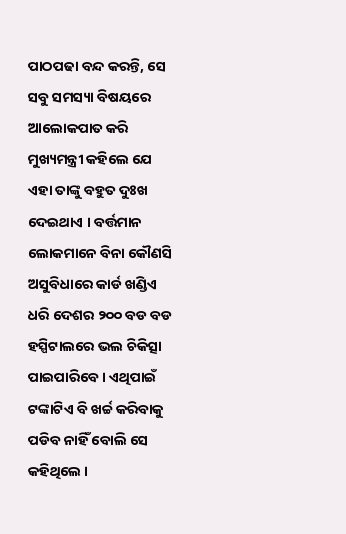ପାଠପଢା ବନ୍ଦ କରନ୍ତି, ସେ ସବୁ ସମସ୍ୟା ବିଷୟରେ ଆଲୋକପାତ କରି ମୁଖ୍ୟମନ୍ତ୍ରୀ କହିଲେ ଯେ ଏହା ତାଙ୍କୁ ବହୁତ ଦୁଃଖ ଦେଇଥାଏ । ବର୍ତ୍ତମାନ ଲୋକମାନେ ବିନା କୌଣସି ଅସୁବିଧାରେ କାର୍ଡ ଖଣ୍ଡିଏ ଧରି ଦେଶର ୨୦୦ ବଡ ବଡ ହସ୍ପିଟାଲରେ ଭଲ ଚିକିତ୍ସା ପାଇପାରିବେ । ଏଥିପାଇଁ ଟଙ୍କାଟିଏ ବି ଖର୍ଚ୍ଚ କରିବାକୁ ପଡିବ ନାହିଁ ବୋଲି ସେ କହିଥିଲେ ।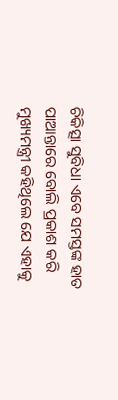ଚିକିତ୍ସା ସୁବିଧା ଏବେ ସମସ୍ତଙ୍କ ହାତ ପାଆନ୍ତାରେ ବୋଲି ପ୍ରକାଶ କରି ମୁଖ୍ୟମନ୍ତ୍ରୀ କହିଥିଲେ ଯେ ଏହାକୁ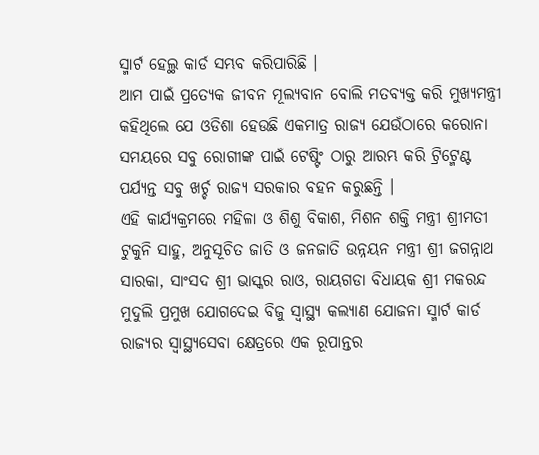ସ୍ମାର୍ଟ ହେଲ୍ଥ କାର୍ଡ ସମ୍ଭବ କରିପାରିଛି ।
ଆମ ପାଇଁ ପ୍ରତ୍ୟେକ ଜୀବନ ମୂଲ୍ୟବାନ ବୋଲି ମତବ୍ୟକ୍ତ କରି ମୁଖ୍ୟମନ୍ତ୍ରୀ କହିଥିଲେ ଯେ ଓଡିଶା ହେଉଛି ଏକମାତ୍ର ରାଜ୍ୟ ଯେଉଁଠାରେ କରୋନା ସମୟରେ ସବୁ ରୋଗୀଙ୍କ ପାଇଁ ଟେଷ୍ଟିଂ ଠାରୁ ଆରମ୍ଭ କରି ଟ୍ରିଟ୍ମେଣ୍ଟ ପର୍ଯ୍ୟନ୍ତ ସବୁ ଖର୍ଚ୍ଚ ରାଜ୍ୟ ସରକାର ବହନ କରୁଛନ୍ତି ।
ଏହି କାର୍ଯ୍ୟକ୍ରମରେ ମହିଳା ଓ ଶିଶୁ ବିକାଶ, ମିଶନ ଶକ୍ତି ମନ୍ତ୍ରୀ ଶ୍ରୀମତୀ ଟୁକୁନି ସାହୁ, ଅନୁସୂଚିତ ଜାତି ଓ ଜନଜାତି ଉନ୍ନୟନ ମନ୍ତ୍ରୀ ଶ୍ରୀ ଜଗନ୍ନାଥ ସାରକା, ସାଂସଦ ଶ୍ରୀ ଭାସ୍କର ରାଓ, ରାୟଗଡା ବିଧାୟକ ଶ୍ରୀ ମକରନ୍ଦ ମୁଦୁଲି ପ୍ରମୁଖ ଯୋଗଦେଇ ବିଜୁ ସ୍ୱାସ୍ଥ୍ୟ କଲ୍ୟାଣ ଯୋଜନା ସ୍ମାର୍ଟ କାର୍ଡ ରାଜ୍ୟର ସ୍ୱାସ୍ଥ୍ୟସେବା କ୍ଷେତ୍ରରେ ଏକ ରୂପାନ୍ତର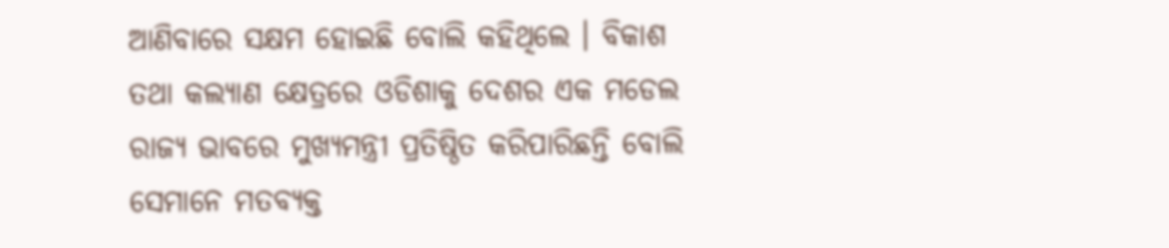ଆଣିବାରେ ସକ୍ଷମ ହୋଇଛି ବୋଲି କହିଥିଲେ । ବିକାଶ ତଥା କଲ୍ୟାଣ କ୍ଷେତ୍ରରେ ଓଡିଶାକୁ ଦେଶର ଏକ ମଡେଲ ରାଜ୍ୟ ଭାବରେ ମୁଖ୍ୟମନ୍ତ୍ରୀ ପ୍ରତିଷ୍ଠିତ କରିପାରିଛନ୍ତି ବୋଲି ସେମାନେ ମତବ୍ୟକ୍ତ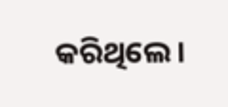କରିଥିଲେ ।